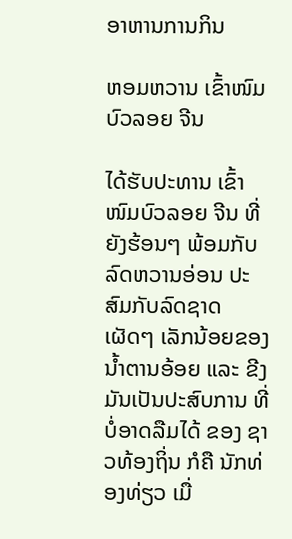ອາຫານການກິນ

ຫອມຫວານ ເຂົ້າໜົມບົວລອຍ ຈີນ

ໄດ້ຮັບປະທານ ເຂົ້າໜົມບົວລອຍ ຈີນ ທີ່ຍັງຮ້ອນໆ ພ້ອມກັບລົດຫວານອ່ອນ ປະສົມກັບລົດຊາດ ເຜັດໆ ເລັກນ້ອຍຂອງ ນໍ້າຕານອ້ອຍ ແລະ ຂີງ ມັນເປັນປະສົບການ ທີ່ບໍ່ອາດລືມໄດ້ ຂອງ ຊາວທ້ອງຖິ່ນ ກໍຄື ນັກທ່ອງທ່ຽວ ເມື່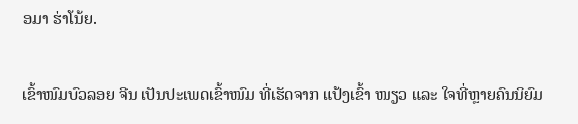ອມາ ຮ່າໂນ້ຍ.

ເຂົ້າໜົມບົວລອຍ ຈີນ ເປັນປະເພດເຂົ້າໜົມ ທີ່ເຮັດຈາກ ແປ້ງເຂົ້າ ໜຽວ ແລະ ໃຈທີ່ຫຼາຍຄົນນິຍົມ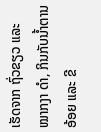ເຮັດຈາກ ຖົ່ວຂຽວ ແລະ ໝາກງາ ດຳ, ກິນກັບນ້ຳຕານອ້ອຍ ແລະ ຂີ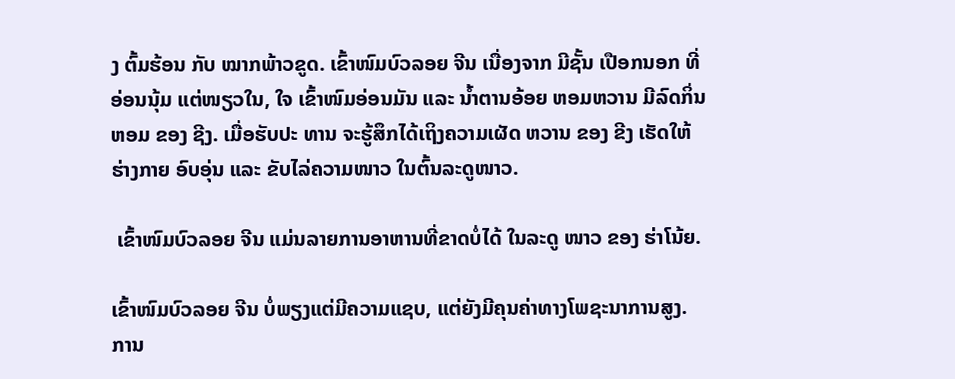ງ ຕົ້ມຮ້ອນ ກັບ ໝາກພ້າວຂູດ. ເຂົ້າໜົມບົວລອຍ ຈີນ ເນື່ອງຈາກ ມີຊັ້ນ ເປືອກນອກ ທີ່ອ່ອນນຸ້ມ ແຕ່ໜຽວໃນ, ໃຈ ເຂົ້າໜົມອ່ອນມັນ ແລະ ນໍ້າຕານອ້ອຍ ຫອມຫວານ ມີລົດກິ່ນຫອມ ຂອງ ຊີງ. ເມື່ອຮັບປະ ທານ ຈະຮູ້ສຶກໄດ້ເຖິງຄວາມເຜັດ ຫວານ ຂອງ ຂີງ ເຮັດໃຫ້ຮ່າງກາຍ ອົບອຸ່ນ ແລະ ຂັບໄລ່ຄວາມໜາວ ໃນຕົ້ນລະດູໜາວ.

 ເຂົ້າໜົມບົວລອຍ ຈີນ ແມ່ນລາຍການອາຫານທີ່ຂາດບໍ່ໄດ້ ໃນລະດູ ໜາວ ຂອງ ຮ່າໂນ້ຍ.

ເຂົ້າໜົມບົວລອຍ ຈີນ ບໍ່ພຽງແຕ່ມີຄວາມແຊບ, ແຕ່ຍັງມີຄຸນຄ່າທາງໂພຊະນາການສູງ. ການ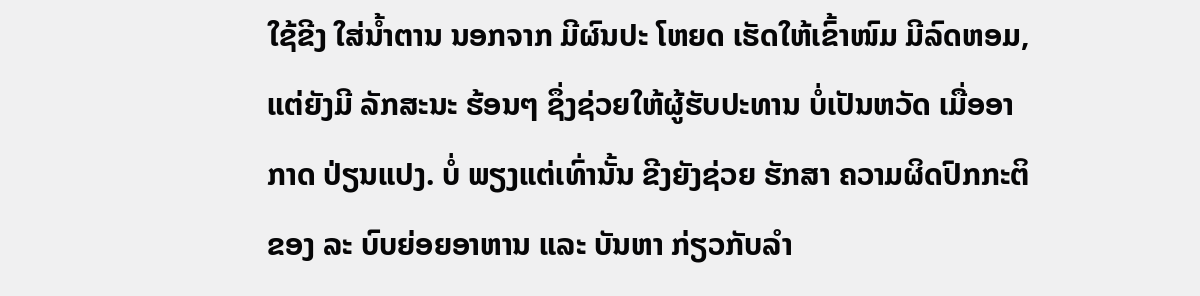ໃຊ້ຂີງ ໃສ່ນໍ້າຕານ ນອກຈາກ ມີຜົນປະ ໂຫຍດ ເຮັດໃຫ້ເຂົ້າໜົມ ມີລົດຫອມ, ແຕ່ຍັງມີ ລັກສະນະ ຮ້ອນໆ ຊຶ່ງຊ່ວຍໃຫ້ຜູ້ຮັບປະທານ ບໍ່ເປັນຫວັດ ເມື່ອອາກາດ ປ່ຽນແປງ. ບໍ່ ພຽງແຕ່ເທົ່ານັ້ນ ຂີງຍັງຊ່ວຍ ຮັກສາ ຄວາມຜິດປົກກະຕິ  ຂອງ ລະ ບົບຍ່ອຍອາຫານ ແລະ ບັນຫາ ກ່ຽວກັບລຳ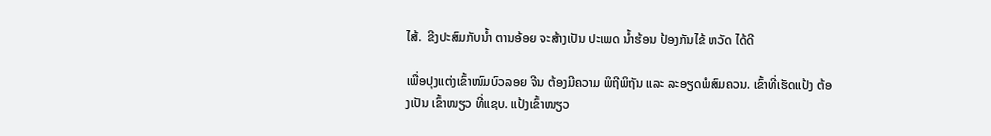ໄສ້.  ຂີງປະສົມກັບນ້ຳ ຕານອ້ອຍ ຈະສ້າງເປັນ ປະເພດ ນ້ຳຮ້ອນ ປ້ອງກັນໄຂ້ ຫວັດ ໄດ້ດີ

ເພື່ອປຸງແຕ່ງເຂົ້າໜົມບົວລອຍ ຈີນ ຕ້ອງມີຄວາມ ພິຖີພິຖັນ ແລະ ລະອຽດພໍສົມຄວນ. ເຂົ້າທີ່ເຮັດແປ້ງ ຕ້ອງເປັນ ເຂົ້າໜຽວ ທີ່ແຊບ. ແປ້ງເຂົ້າໜຽວ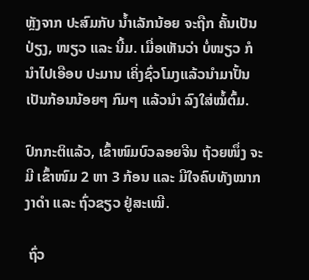ຫຼັງຈາກ ປະສົມກັບ ນ້ຳເລັກນ້ອຍ ຈະຖືກ ຄັ້ນເປັນ ປ່ຽງ, ໜຽວ ແລະ ນີ້ມ. ເມື່ອເຫັນວ່າ ບໍ່ໜຽວ ກໍນຳໄປເອືອບ ປະມານ ເຄິ່ງຊົ່ວໂມງແລ້ວນໍາມາປັ້ນເປັນກ້ອນນ້ອຍໆ ກົມໆ ແລ້ວນໍາ ລົງໃສ່ໝໍ້ຕົ້ມ.

ປົກກະຕິແລ້ວ, ເຂົ້າໜົມບົວລອຍຈີນ ຖ້ວຍໜຶ່ງ ຈະມີ ເຂົ້າໜົມ 2 ຫາ 3 ກ້ອນ ແລະ ມີໃຈຄົບທັງໝາກງາດຳ ແລະ ຖົ່ວຂຽວ ຢູ່ສະເໝີ.

 ຖົ່ວ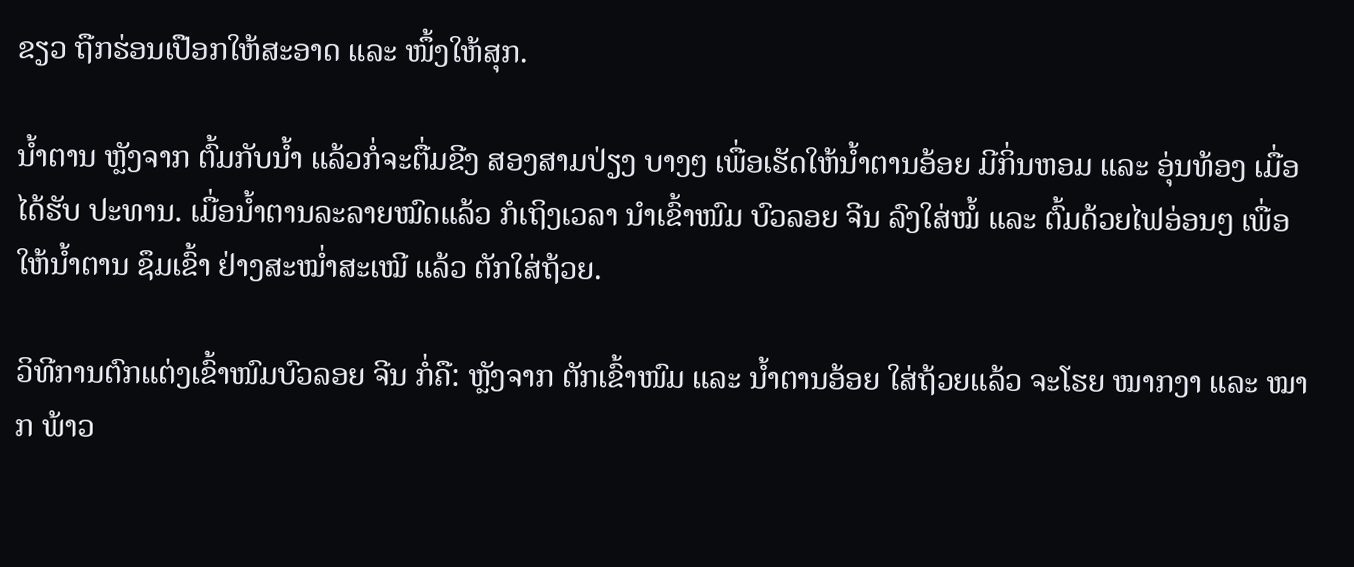ຂຽວ ຖືກຮ່ອນເປືອກໃຫ້ສະອາດ ແລະ ໜຶ້ງໃຫ້ສຸກ.

ນ້ຳຕານ ຫຼັງຈາກ ຕົ້ມກັບນ້ຳ ແລ້ວກໍ່ຈະຕື່ມຂີງ ສອງສາມປ່ຽງ ບາງໆ ເພື່ອເຮັດໃຫ້ນ້ຳຕານອ້ອຍ ມີກິ່ນຫອມ ແລະ ອຸ່ນທ້ອງ ເມື່ອ ໄດ້ຮັບ ປະທານ. ເມື່ອນ້ຳຕານລະລາຍໝົດແລ້ວ ກໍເຖິງເວລາ ນໍາເຂົ້າໜົມ ບົວລອຍ ຈີນ ລົງໃສ່ໝໍ້ ແລະ ຕົ້ມດ້ວຍໄຟອ່ອນໆ ເພື່ອໃຫ້ນໍ້າຕານ ຊຶມເຂົ້າ ຢ່າງສະໝໍ່າສະເໝີ ແລ້ວ ຕັກໃສ່ຖ້ວຍ.

ວິທີການຕົກແຕ່ງເຂົ້າໜົມບົວລອຍ ຈີນ ກໍ່ຄື: ຫຼັງຈາກ ຕັກເຂົ້າໜົມ ແລະ ນໍ້າຕານອ້ອຍ ໃສ່ຖ້ວຍແລ້ວ ຈະໂຮຍ ໝາກງາ ແລະ ໝາກ ພ້າວ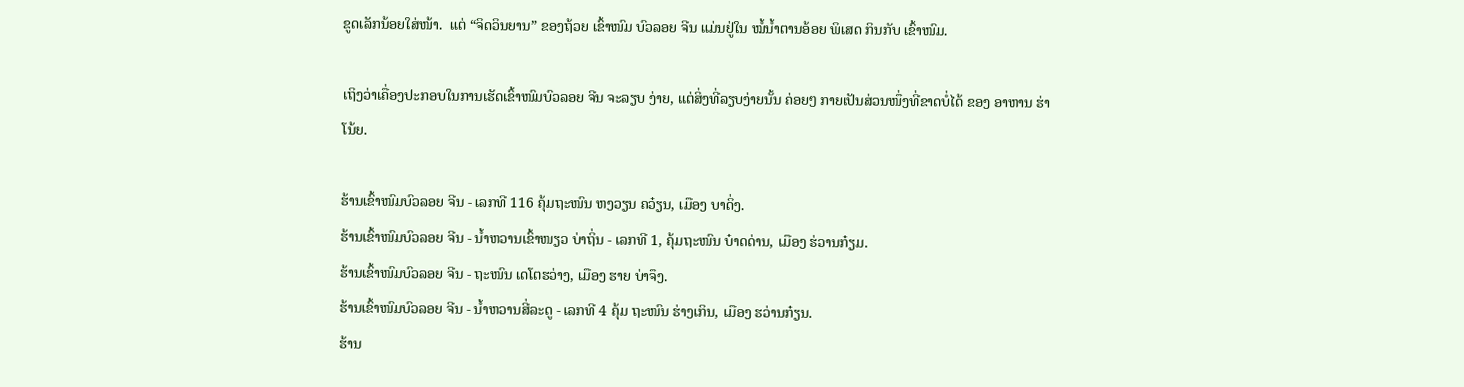ຂູດເລັກນ້ອຍໃສ່ໜ້າ.  ແຕ່ “ຈິດວິນຍານ” ຂອງຖ້ວຍ ເຂົ້າໜົມ ບົວລອຍ ຈີນ ແມ່ນຢູ່ໃນ ໝໍ້ນໍ້າຕານອ້ອຍ ພິເສດ ກິນກັບ ເຂົ້າໜົມ.

ເຖິງວ່າເຄື່ອງປະກອບໃນການເຮັດເຂົ້າໜົມບົວລອຍ ຈີນ ຈະລຽບ ງ່າຍ, ແຕ່ສິ່ງທີ່ລຽບງ່າຍນັ້ນ ຄ່ອຍໆ ກາຍເປັນສ່ວນໜຶ່ງທີ່ຂາດບໍ່ໄດ້ ຂອງ ອາຫານ ຮ່າໂນ້ຍ.

ຮ້ານເຂົ້າໜົມບົວລອຍ ຈີນ - ເລກທີ 116 ຄຸ້ມຖະໜົນ ຫງວຽນ ຄວ໋ຽນ, ເມືອງ ບາດິ່ງ.
ຮ້ານເຂົ້າໜົມບົວລອຍ ຈີນ - ນ້ຳຫວານເຂົ້າໜຽວ ບ່າຖິ່ນ - ເລກທີ 1, ຄຸ້ມຖະໜົນ ບ໋າດດ່ານ, ເມືອງ ຮ່ວານກ໋ຽມ.
ຮ້ານເຂົ້າໜົມບົວລອຍ ຈີນ - ຖະໜົນ ເດໂຕຮວ່າງ, ເມືອງ ຮາຍ ບ່າຈຶງ.
ຮ້ານເຂົ້າໜົມບົວລອຍ ຈີນ - ນໍ້າຫວານສີ່ລະດູ - ເລກທີ 4 ຄຸ້ມ ຖະໜົນ ຮ່າງເກິນ, ເມືອງ ຮວ່ານກ໋ຽນ.
ຮ້ານ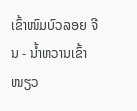ເຂົ້າໜົມບົວລອຍ ຈີນ - ນ້ຳຫວານເຂົ້າໜຽວ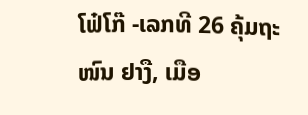ໂຟ໋ໂກ໊ -ເລກທີ 26 ຄຸ້ມຖະໜົນ ຢາງື, ເມືອ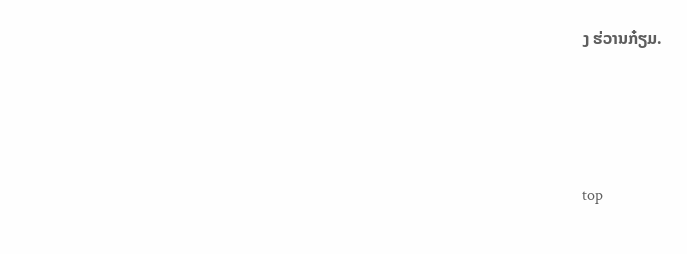ງ ຮ່ວານກ໋ຽມ.




top